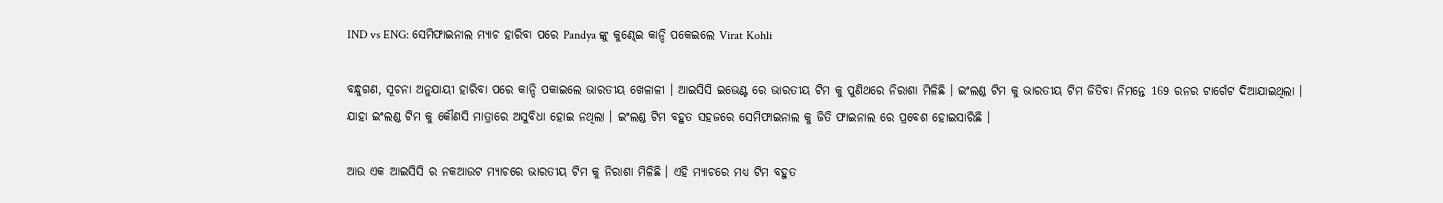IND vs ENG: ସେମିଫାଇନାଲ ମ୍ଯାଚ ହାରିବା ପରେ Pandya ଙ୍କୁ କୁଣ୍ଢେଇ କାନ୍ଦି ପକେଇଲେ Virat Kohli

ବନ୍ଧୁଗଣ, ସୂଚନା ଅନୁଯାୟୀ ହାରିବା ପରେ କାନ୍ଦି ପକାଇଲେ ଭାରତୀୟ ଖେଳାଳୀ । ଆଇସିସି ଇଭେଣ୍ଟ ରେ ଭାରତୀୟ ଟିମ କୁ ପୁଣିଥରେ ନିରାଶା ମିଳିଛି । ଇଂଲଣ୍ଡ ଟିମ କୁ ଭାରତୀୟ ଟିମ ଜିତିବା ନିମନ୍ତେ 169 ରନର ଟାର୍ଗେଟ ଦିଆଯାଇଥିଲା । ଯାହା ଇଂଲଣ୍ଡ ଟିମ କୁ କୌଣସି ମାତ୍ରାରେ ଅସୁବିଧା ହୋଇ ନଥିଲା । ଇଂଲଣ୍ଡ ଟିମ ବହୁତ ସହଜରେ ସେମିଫାଇନାଲ କୁ ଜିତି ଫାଇନାଲ ରେ ପ୍ରବେଶ ହୋଇସାରିଛି ।

ଆଉ ଏକ ଆଇସିସି ର ନକଆଉଟ ମ୍ୟାଚରେ ଭାରତୀୟ ଟିମ କୁ ନିରାଶା ମିଳିଛି । ଏହି ମ୍ୟାଚରେ ମଧ୍ୟ ଟିମ ବହୁତ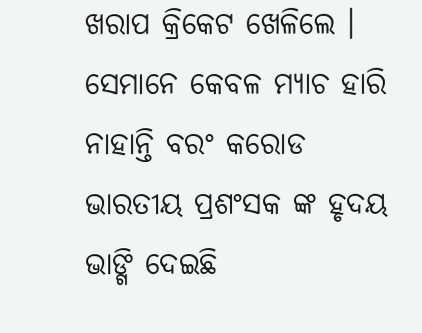ଖରାପ କ୍ରିକେଟ ଖେଳିଲେ । ସେମାନେ କେବଳ ମ୍ୟାଚ ହାରି ନାହାନ୍ତି ବରଂ କରୋଡ ଭାରତୀୟ ପ୍ରଶଂସକ ଙ୍କ ହୃଦୟ ଭାଙ୍ଗି ଦେଇଛି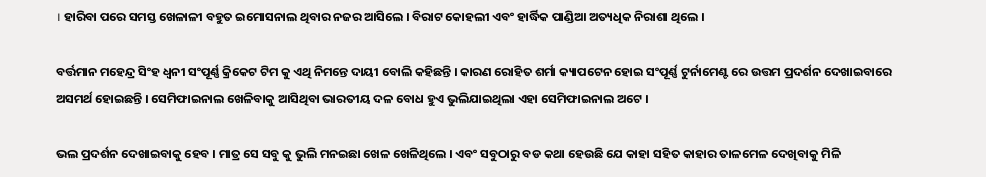। ହାରିବା ପରେ ସମସ୍ତ ଖେଳାଳୀ ବହୁତ ଇମୋସନାଲ ଥିବାର ନଜର ଆସିଲେ । ବିରାଟ କୋହଲୀ ଏବଂ ହାର୍ଦ୍ଧିକ ପାଣ୍ଡିଆ ଅତ୍ୟଧିକ ନିରାଶା ଥିଲେ ।

ବର୍ତ୍ତମାନ ମହେନ୍ଦ୍ର ସିଂହ ଧ୍ଵନୀ ସଂପୂର୍ଣ୍ଣ କ୍ରିକେଟ ଟିମ କୁ ଏଥି ନିମନ୍ତେ ଦାୟୀ ବୋଲି କହିଛନ୍ତି । କାରଣ ରୋହିତ ଶର୍ମା କ୍ୟାପଟେନ ହୋଇ ସଂପୂର୍ଣ୍ଣ ଟୁର୍ନାମେଣ୍ଟ ରେ ଉତ୍ତମ ପ୍ରଦର୍ଶନ ଦେଖାଇବାରେ ଅସମର୍ଥ ହୋଇଛନ୍ତି । ସେମିଫାଇନାଲ ଖେଳିବାକୁ ଆସିଥିବା ଭାରତୀୟ ଦଳ ବୋଧ ହୁଏ ଭୁଲିଯାଇଥିଲା ଏହା ସେମିଫାଇନାଲ ଅଟେ ।

ଭଲ ପ୍ରଦର୍ଶନ ଦେଖାଇବାକୁ ହେବ । ମାତ୍ର ସେ ସବୁ କୁ ଭୁଲି ମନଇଛା ଖେଳ ଖେଳିଥିଲେ । ଏବଂ ସବୁଠାରୁ ବଡ କଥା ହେଉଛି ଯେ କାହା ସହିତ କାହାର ତାଳମେଳ ଦେଖିବାକୁ ମିଳି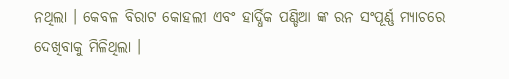ନଥିଲା । କେବଳ ବିରାଟ କୋହଲୀ ଏବଂ ହାର୍ଦ୍ଧିକ ପଣ୍ଡିଆ ଙ୍କ ରନ ସଂପୂର୍ଣ୍ଣ ମ୍ୟାଚରେ ଦେଖିବାକୁ ମିଳିଥିଲା ।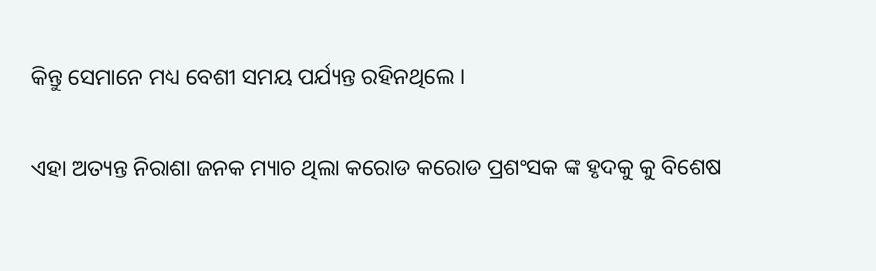କିନ୍ତୁ ସେମାନେ ମଧ୍ୟ ବେଶୀ ସମୟ ପର୍ଯ୍ୟନ୍ତ ରହିନଥିଲେ ।

ଏହା ଅତ୍ୟନ୍ତ ନିରାଶା ଜନକ ମ୍ୟାଚ ଥିଲା କରୋଡ କରୋଡ ପ୍ରଶଂସକ ଙ୍କ ହୃଦକୁ କୁ ବିଶେଷ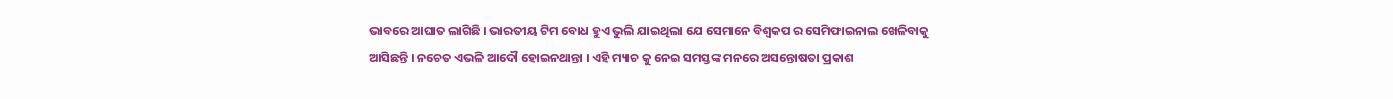ଭାବରେ ଆଘାତ ଲାଗିଛି । ଭାରତୀୟ ଟିମ ବୋଧ ହୁଏ ଭୁଲି ଯାଇଥିଲା ଯେ ସେମାନେ ବିଶ୍ଵକପ ର ସେମିଫାଇନାଲ ଖେଳିବାକୁ ଆସିଛନ୍ତି । ନଚେତ ଏଭଳି ଆଦୌ ହୋଇନଥାନ୍ତା । ଏହି ମ୍ୟାଚ କୁ ନେଇ ସମସ୍ତଙ୍କ ମନରେ ଅସନ୍ତୋଷତା ପ୍ରକାଶ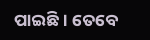ପାଇଛି । ତେବେ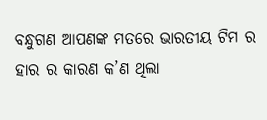ବନ୍ଧୁଗଣ ଆପଣଙ୍କ ମତରେ ଭାରତୀୟ ଟିମ ର ହାର ର କାରଣ କ’ଣ ଥିଲା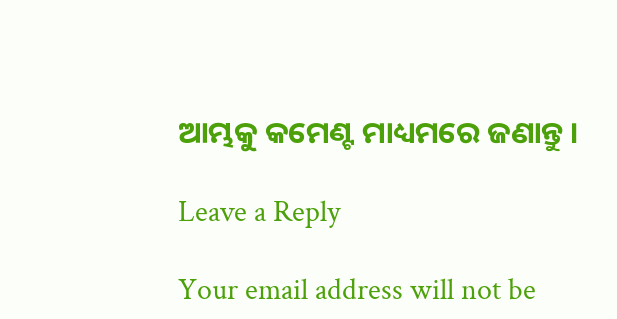ଆମ୍ଭକୁ କମେଣ୍ଟ ମାଧ୍ୟମରେ ଜଣାନ୍ତୁ ।

Leave a Reply

Your email address will not be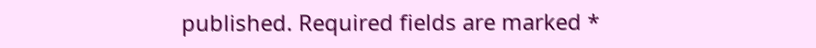published. Required fields are marked *